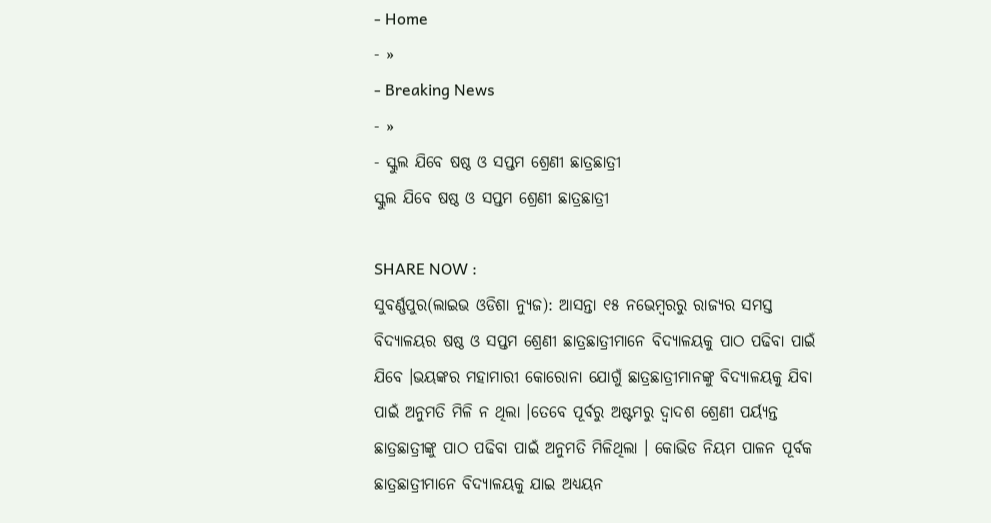- Home
- »
- Breaking News
- »
- ସ୍କୁଲ ଯିବେ ଷଷ୍ଠ ଓ ସପ୍ତମ ଶ୍ରେଣୀ ଛାତ୍ରଛାତ୍ରୀ
ସ୍କୁଲ ଯିବେ ଷଷ୍ଠ ଓ ସପ୍ତମ ଶ୍ରେଣୀ ଛାତ୍ରଛାତ୍ରୀ

SHARE NOW :
ସୁବର୍ଣ୍ଣପୁର(ଲାଇଭ ଓଡିଶା ନ୍ୟୁଜ): ଆସନ୍ତା ୧୫ ନଭେମ୍ବରରୁ ରାଜ୍ୟର ସମସ୍ତ ବିଦ୍ୟାଳୟର ଷଷ୍ଠ ଓ ସପ୍ତମ ଶ୍ରେଣୀ ଛାତ୍ରଛାତ୍ରୀମାନେ ବିଦ୍ୟାଳୟକୁ ପାଠ ପଢିବା ପାଇଁ ଯିବେ ।ଭୟଙ୍କର ମହାମାରୀ କୋରୋନା ଯୋଗୁଁ ଛାତ୍ରଛାତ୍ରୀମାନଙ୍କୁ ବିଦ୍ୟାଳୟକୁ ଯିବା ପାଇଁ ଅନୁମତି ମିଳି ନ ଥିଲା ।ତେବେ ପୂର୍ବରୁ ଅଷ୍ଟମରୁ ଦ୍ବାଦଶ ଶ୍ରେଣୀ ପର୍ୟ୍ୟନ୍ତ ଛାତ୍ରଛାତ୍ରୀଙ୍କୁ ପାଠ ପଢିବା ପାଇଁ ଅନୁମତି ମିଳିଥିଲା । କୋଭିଡ ନିୟମ ପାଳନ ପୂର୍ବକ ଛାତ୍ରଛାତ୍ରୀମାନେ ବିଦ୍ୟାଳୟକୁ ଯାଇ ଅଧ୍ୟୟନ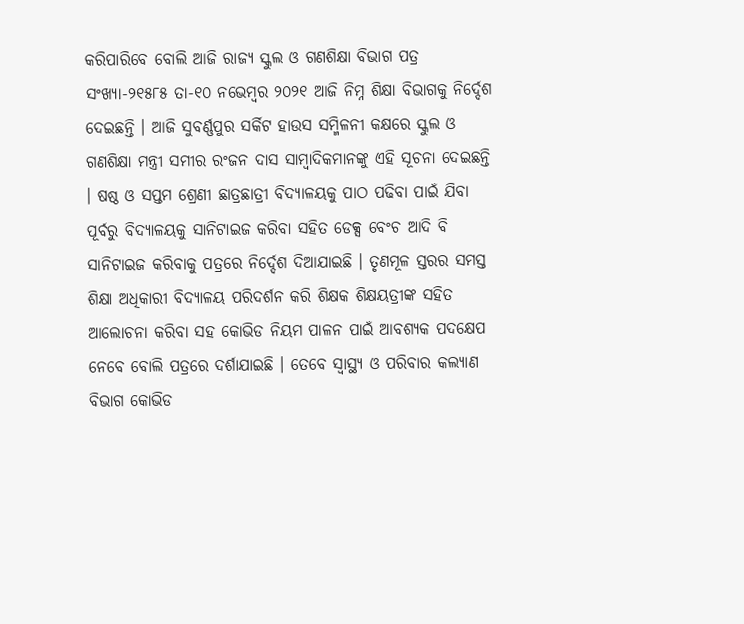କରିପାରିବେ ବୋଲି ଆଜି ରାଜ୍ୟ ସ୍କୁଲ ଓ ଗଣଶିକ୍ଷା ବିଭାଗ ପତ୍ର ସଂଖ୍ୟା-୨୧୫୮୫ ତା-୧୦ ନଭେମ୍ବର ୨୦୨୧ ଆଜି ନିମ୍ନ ଶିକ୍ଷା ବିଭାଗକୁ ନିର୍ଦ୍ଦେଶ ଦେଇଛନ୍ତି । ଆଜି ସୁବର୍ଣ୍ଣପୁର ସର୍କିଟ ହାଉସ ସମ୍ମିଳନୀ କକ୍ଷରେ ସ୍କୁଲ ଓ ଗଣଶିକ୍ଷା ମନ୍ତ୍ରୀ ସମୀର ରଂଜନ ଦାସ ସାମ୍ବାଦିକମାନଙ୍କୁ ଏହି ସୂଚନା ଦେଇଛନ୍ତି । ଷଷ୍ଠ ଓ ସପ୍ତମ ଶ୍ରେଣୀ ଛାତ୍ରଛାତ୍ରୀ ବିଦ୍ୟାଳୟକୁ ପାଠ ପଢିବା ପାଇଁ ଯିବା ପୂର୍ବରୁ ବିଦ୍ୟାଳୟକୁ ସାନିଟାଇଜ କରିବା ସହିତ ଡେକ୍ସ ବେଂଚ ଆଦି ବି ସାନିଟାଇଜ କରିବାକୁ ପତ୍ରରେ ନିର୍ଦ୍ଦେଶ ଦିଆଯାଇଛି । ତୃଣମୂଳ ସ୍ତରର ସମସ୍ତ ଶିକ୍ଷା ଅଧିକାରୀ ବିଦ୍ୟାଳୟ ପରିଦର୍ଶନ କରି ଶିକ୍ଷକ ଶିକ୍ଷୟତ୍ରୀଙ୍କ ସହିତ ଆଲୋଚନା କରିବା ସହ କୋଭିଡ ନିୟମ ପାଳନ ପାଇଁ ଆବଶ୍ୟକ ପଦକ୍ଷେପ ନେବେ ବୋଲି ପତ୍ରରେ ଦର୍ଶାଯାଇଛି । ତେବେ ସ୍ବାସ୍ଥ୍ୟ ଓ ପରିବାର କଲ୍ୟାଣ ବିଭାଗ କୋଭିଡ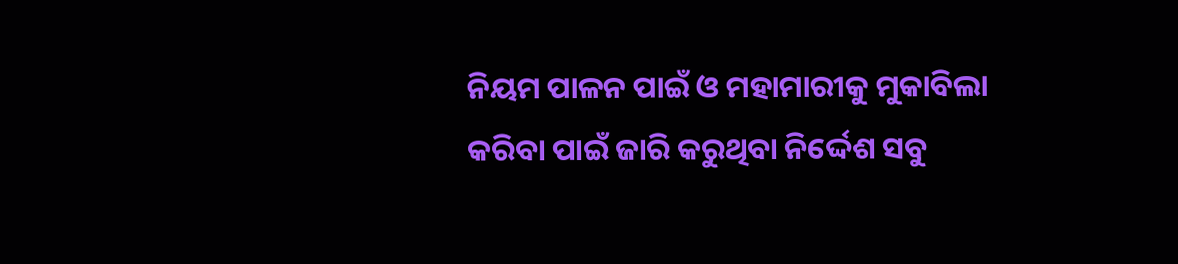ନିୟମ ପାଳନ ପାଇଁ ଓ ମହାମାରୀକୁ ମୁକାବିଲା କରିବା ପାଇଁ ଜାରି କରୁଥିବା ନିର୍ଦ୍ଦେଶ ସବୁ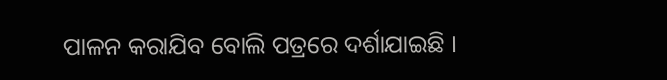ପାଳନ କରାଯିବ ବୋଲି ପତ୍ରରେ ଦର୍ଶାଯାଇଛି ।